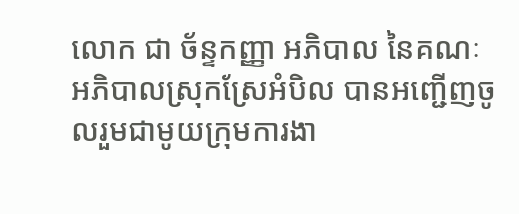លោក ជា ច័ន្ទកញ្ញា អភិបាល នៃគណៈអភិបាលស្រុកស្រែអំបិល បានអញ្ជើញចូលរួមជាមូយក្រុមការងា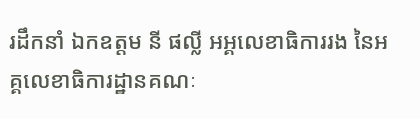រដឹកនាំ ឯកឧត្តម នី ផល្លី អអ្គលេខាធិការរង នៃអគ្គលេខាធិការដ្ឋានគណៈ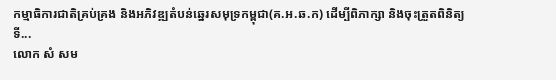កម្មាធិការជាតិគ្រប់គ្រង និងអភិវឌ្ឍតំបន់ឆ្នេរសមុទ្រកម្ពុជា(គ.អ.ឆ.ក) ដើម្បីពិភាក្សា និងចុះត្រួតពិនិត្យទី...
លោក សំ សម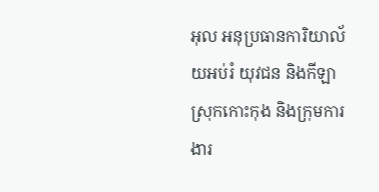អុល អនុប្រធានការិយាល័យអប់រំ យុវជន និងកីឡា ស្រុកកោះកុង និងក្រុមការងារ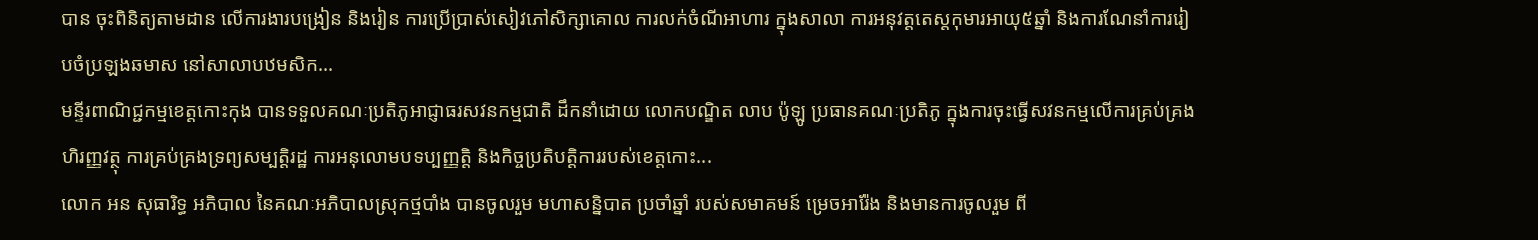បាន ចុះពិនិត្យតាមដាន លើការងារបង្រៀន និងរៀន ការប្រើប្រាស់សៀវភៅសិក្សាគោល ការលក់ចំណីអាហារ ក្នុងសាលា ការអនុវត្តតេស្តកុមារអាយុ៥ឆ្នាំ និងការណែនាំការរៀបចំប្រឡងឆមាស នៅសាលាបឋមសិក...
មន្ទីរពាណិជ្ជកម្មខេត្តកោះកុង បានទទួលគណៈប្រតិភូអាជ្ញាធរសវនកម្មជាតិ ដឹកនាំដោយ លោកបណ្ឌិត លាប ប៉ូឡូ ប្រធានគណៈប្រតិភូ ក្នុងការចុះធ្វើសវនកម្មលើការគ្រប់គ្រងហិរញ្ញវត្ថុ ការគ្រប់គ្រងទ្រព្យសម្បត្តិរដ្ឋ ការអនុលោមបទប្បញ្ញត្តិ និងកិច្ចប្រតិបត្តិការរបស់ខេត្តកោះ...
លោក អន សុធារិទ្ធ អភិបាល នៃគណៈអភិបាលស្រុកថ្មបាំង បានចូលរួម មហាសន្និបាត ប្រចាំឆ្នាំ របស់សមាគមន៍ ម្រេចអារ៉ែង និងមានការចូលរួម ពី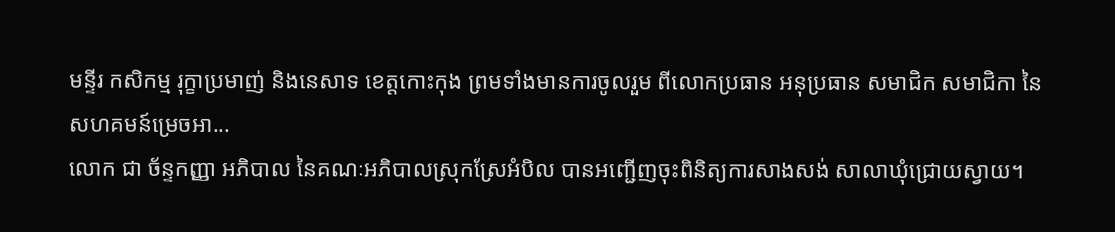មន្ទីរ កសិកម្ម រុក្ខាប្រមាញ់ និងនេសាទ ខេត្តកោះកុង ព្រមទាំងមានការចូលរួម ពីលោកប្រធាន អនុប្រធាន សមាជិក សមាជិកា នៃសហគមន៍ម្រេចអា...
លោក ជា ច័ន្ទកញ្ញា អភិបាល នៃគណៈអភិបាលស្រុកស្រែអំបិល បានអញ្ជើញចុះពិនិត្យការសាងសង់ សាលាឃុំជ្រោយស្វាយ។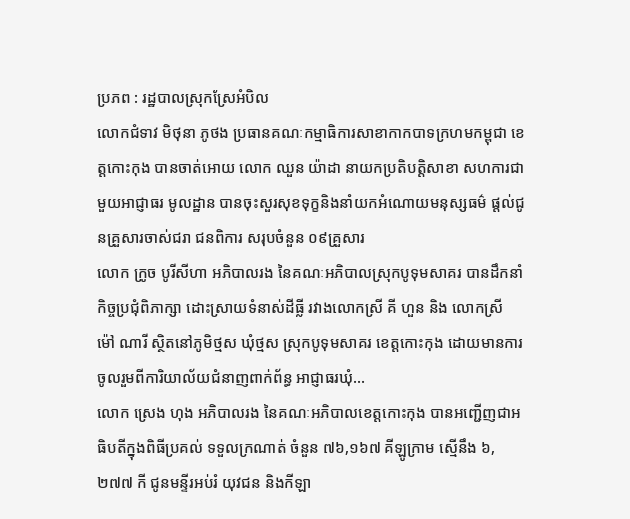ប្រភព : រដ្ឋបាលស្រុកស្រែអំបិល
លោកជំទាវ មិថុនា ភូថង ប្រធានគណៈកម្មាធិការសាខាកាកបាទក្រហមកម្ពុជា ខេត្តកោះកុង បានចាត់អោយ លោក ឈួន យ៉ាដា នាយកប្រតិបត្តិសាខា សហការជាមួយអាជ្ញាធរ មូលដ្ឋាន បានចុះសួរសុខទុក្ខនិងនាំយកអំណោយមនុស្សធម៌ ផ្តល់ជូនគ្រួសារចាស់ជរា ជនពិការ សរុបចំនួន ០៩គ្រួសារ
លោក ក្រូច បូរីសីហា អភិបាលរង នៃគណៈអភិបាលស្រុកបូទុមសាគរ បានដឹកនាំកិច្ចប្រជុំពិភាក្សា ដោះស្រាយទំនាស់ដីធ្លី រវាងលោកស្រី គី ហួន និង លោកស្រី ម៉ៅ ណារី ស្ថិតនៅភូមិថ្មស ឃុំថ្មស ស្រុកបូទុមសាគរ ខេត្តកោះកុង ដោយមានការចូលរួមពីការិយាល័យជំនាញពាក់ព័ន្ធ អាជ្ញាធរឃុំ...
លោក ស្រេង ហុង អភិបាលរង នៃគណៈអភិបាលខេត្តកោះកុង បានអញ្ជើញជាអធិបតីក្នុងពិធីប្រគល់ ទទួលក្រណាត់ ចំនួន ៧៦,១៦៧ គីឡូក្រាម ស្មើនឹង ៦,២៧៧ កី ជូនមន្ទីរអប់រំ យុវជន និងកីឡា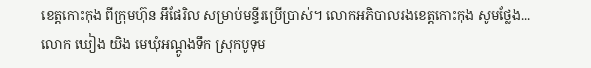ខេត្តកោះកុង ពីក្រុមហ៊ុន អឹផែរិល សម្រាប់មន្ទីរប្រើប្រាស់។ លោកអភិបាលរងខេត្តកោះកុង សូមថ្លែង...
លោក ឃៀង យិង មេឃុំអណ្តូងទឹក ស្រុកបូទុម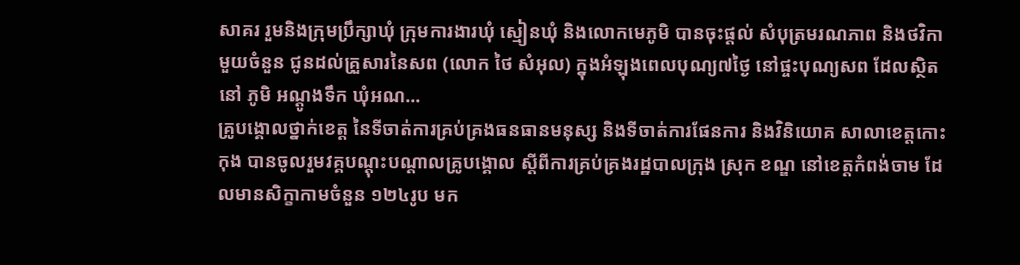សាគរ រួមនិងក្រុមប្រឹក្សាឃុំ ក្រុមការងារឃុំ ស្មៀនឃុំ និងលោកមេភូមិ បានចុះផ្តល់ សំបុត្រមរណភាព និងថវិកាមួយចំនួន ជូនដល់គ្រួសារនៃសព (លោក ថៃ សំអុល) ក្នុងអំឡុងពេលបុណ្យ៧ថ្ងៃ នៅផ្ចះបុណ្យសព ដែលស្ថិតនៅ ភូមិ អណ្តូងទឹក ឃុំអណ...
គ្រូបង្គោលថ្នាក់ខេត្ត នៃទីចាត់ការគ្រប់គ្រងធនធានមនុស្ស និងទីចាត់ការផែនការ និងវិនិយោគ សាលាខេត្តកោះកុង បានចូលរួមវគ្គបណ្តុះបណ្តាលគ្រូបង្គោល ស្តីពីការគ្រប់គ្រងរដ្ឋបាលក្រុង ស្រុក ខណ្ឌ នៅខេត្តកំពង់ចាម ដែលមានសិក្ខាកាមចំនួន ១២៤រូប មក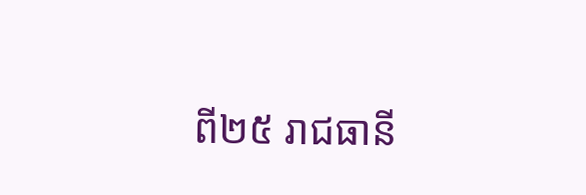ពី២៥ រាជធានី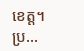ខេត្ត។ ប្រ...